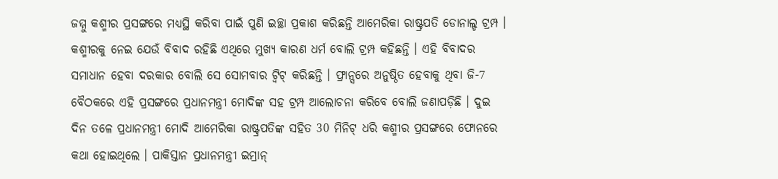ଜମ୍ମୁ କଶ୍ମୀର ପ୍ରସଙ୍ଗରେ ମଧ୍ୟସ୍ଥି କରିବା ପାଇଁ ପୁଣି ଇଚ୍ଛା ପ୍ରକାଶ କରିଛନ୍ତି ଆମେରିକା ରାଷ୍ଟ୍ରପତି ଡୋନାଲ୍ଡ ଟ୍ରମ୍ପ । କଶ୍ମୀରକୁ ନେଇ ଯେଉଁ ବିବାଦ ରହିଛି ଏଥିରେ ମୁଖ୍ୟ କାରଣ ଧର୍ମ ବୋଲି ଟ୍ରମ୍ପ କହିଛନ୍ତି । ଏହି ବିବାଦର ସମାଧାନ ହେବା ଦରକାର ବୋଲି ସେ ସୋମବାର ଟ୍ବିଟ୍ କରିଛନ୍ତି । ଫ୍ରାନ୍ସରେ ଅନୁଷ୍ଠିତ ହେବାକୁ ଥିବା ଜି-7 ବୈଠକରେ ଏହି ପ୍ରସଙ୍ଗରେ ପ୍ରଧାନମନ୍ତ୍ରୀ ମୋଦିଙ୍କ ସହ ଟ୍ରମ୍ପ ଆଲୋଚନା କରିବେ ବୋଲି ଜଣାପଡ଼ିଛି । ଦୁଇ ଦିନ ତଳେ ପ୍ରଧାନମନ୍ତ୍ରୀ ମୋଦି ଆମେରିକା ରାଷ୍ଟ୍ରପତିଙ୍କ ସହିତ 30 ମିନିଟ୍ ଧରି କଶ୍ମୀର ପ୍ରସଙ୍ଗରେ ଫୋନରେ କଥା ହୋଇଥିଲେ । ପାକିସ୍ତାନ ପ୍ରଧାନମନ୍ତ୍ରୀ ଇମ୍ରାନ୍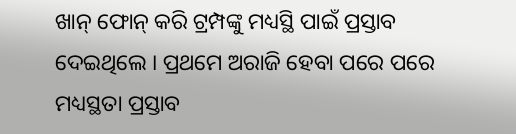ଖାନ୍ ଫୋନ୍ କରି ଟ୍ରମ୍ପଙ୍କୁ ମଧ୍ୟସ୍ଥି ପାଇଁ ପ୍ରସ୍ତାବ ଦେଇଥିଲେ । ପ୍ରଥମେ ଅରାଜି ହେବା ପରେ ପରେ ମଧ୍ୟସ୍ଥତା ପ୍ରସ୍ତାବ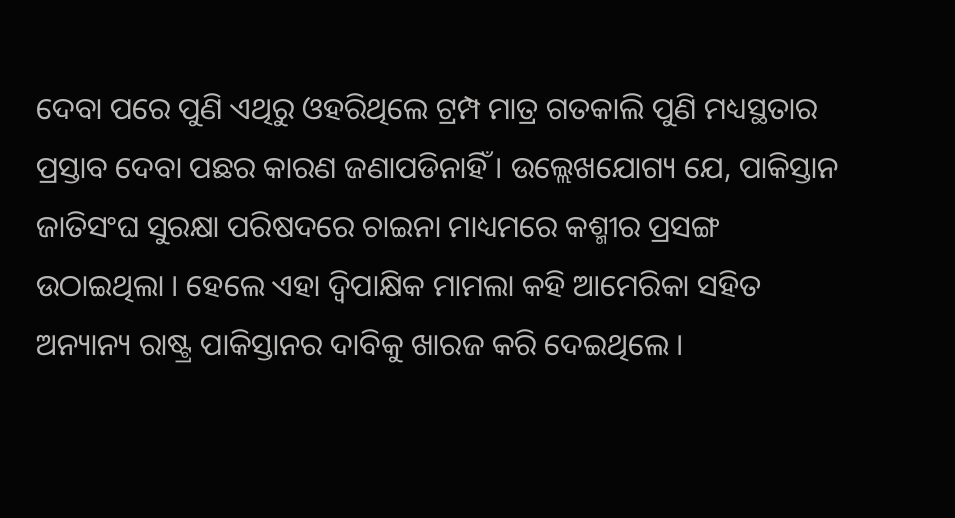ଦେବା ପରେ ପୁଣି ଏଥିରୁ ଓହରିଥିଲେ ଟ୍ରମ୍ପ ମାତ୍ର ଗତକାଲି ପୁଣି ମଧ୍ୟସ୍ଥତାର ପ୍ରସ୍ତାବ ଦେବା ପଛର କାରଣ ଜଣାପଡିନାହିଁ । ଉଲ୍ଲେଖଯୋଗ୍ୟ ଯେ, ପାକିସ୍ତାନ ଜାତିସଂଘ ସୁରକ୍ଷା ପରିଷଦରେ ଚାଇନା ମାଧ୍ୟମରେ କଶ୍ମୀର ପ୍ରସଙ୍ଗ ଉଠାଇଥିଲା । ହେଲେ ଏହା ଦ୍ୱିପାକ୍ଷିକ ମାମଲା କହି ଆମେରିକା ସହିତ ଅନ୍ୟାନ୍ୟ ରାଷ୍ଟ୍ର ପାକିସ୍ତାନର ଦାବିକୁ ଖାରଜ କରି ଦେଇଥିଲେ ।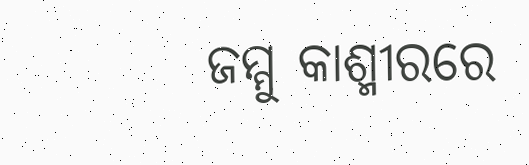ଜମ୍ମୁ କାଶ୍ମୀରରେ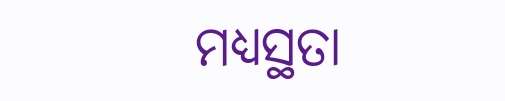ମଧ୍ୟସ୍ଥତା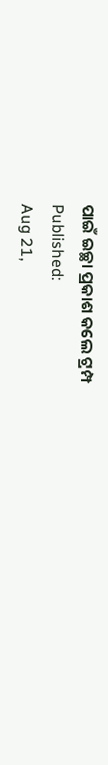ପାଇଁ ଇଚ୍ଛା ପ୍ରକାଶ କଲେ ଟ୍ରମ୍ପ
Published:
Aug 21,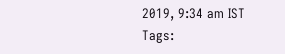2019, 9:34 am IST
Tags: